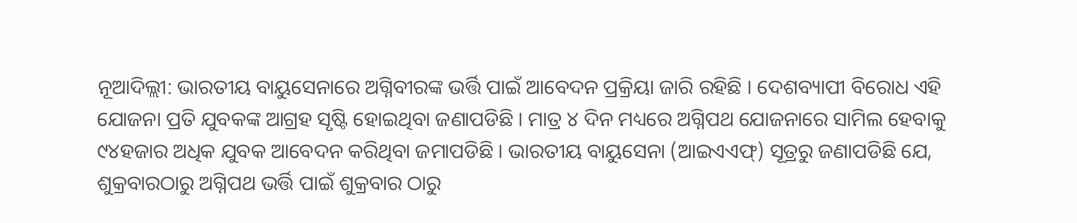ନୂଆଦିଲ୍ଲୀ: ଭାରତୀୟ ବାୟୁସେନାରେ ଅଗ୍ନିବୀରଙ୍କ ଭର୍ତ୍ତି ପାଇଁ ଆବେଦନ ପ୍ରକ୍ରିୟା ଜାରି ରହିଛି । ଦେଶବ୍ୟାପୀ ବିରୋଧ ଏହି ଯୋଜନା ପ୍ରତି ଯୁବକଙ୍କ ଆଗ୍ରହ ସୃଷ୍ଟି ହୋଇଥିବା ଜଣାପଡିଛି । ମାତ୍ର ୪ ଦିନ ମଧ୍ୟରେ ଅଗ୍ନିପଥ ଯୋଜନାରେ ସାମିଲ ହେବାକୁ ୯୪ହଜାର ଅଧିକ ଯୁବକ ଆବେଦନ କରିଥିବା ଜମାପଡିଛି । ଭାରତୀୟ ବାୟୁସେନା (ଆଇଏଏଫ୍) ସୂତ୍ରରୁ ଜଣାପଡିଛି ଯେ, ଶୁକ୍ରବାରଠାରୁ ଅଗ୍ନିପଥ ଭର୍ତ୍ତି ପାଇଁ ଶୁକ୍ରବାର ଠାରୁ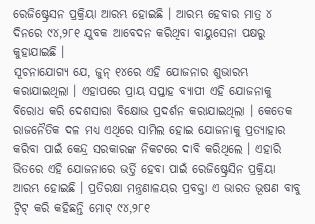ରେଜିଷ୍ଟ୍ରେସନ ପ୍ରକ୍ରିୟା ଆରମ୍ଭ ହୋଇଛି । ଆରମ୍ଭ ହେବାର ମାତ୍ର ୪ ଦିନରେ ୯୪,୨୮୧ ଯୁବକ ଆବେଦନ କରିଥିବା ବାୟୁସେନା ପକ୍ଷରୁ କୁହାଯାଇଛି ।
ସୂଚନାଯୋଗ୍ୟ ଯେ, ଜୁନ୍ ୧୪ରେ ଏହି ଯୋଜନାର ଶୁଭାରମ୍ଭ କରାଯାଇଥିଲା । ଏହାପରେ ପ୍ରାୟ ସପ୍ତାହ ବ୍ୟାପୀ ଏହି ଯୋଜନାକୁ ବିରୋଧ କରି ଦେଶସାରା ବିକ୍ଷୋଭ ପ୍ରଦର୍ଶନ କରାଯାଇଥିଲା । କେତେକ ରାଜନୈତିକ ଦଳ ମଧ୍ୟ ଏଥିରେ ସାମିଲ ହୋଇ ଯୋଜନାକୁ ପ୍ରତ୍ୟାହାର କରିବା ପାଇଁ କେନ୍ଦ୍ର ସରକାରଙ୍କ ନିକଟରେ ଦାବି କରିଥିଲେ । ଏହାରି ଭିତରେ ଏହି ଯୋଜନାରେ ଭର୍ତ୍ତି ହେବା ପାଇଁ ରେଜିଷ୍ଟ୍ରେସିନ ପ୍ରକ୍ରିୟା ଆରମ୍ଭ ହୋଇଛି । ପ୍ରତିରକ୍ଷା ମନ୍ତ୍ରଣାଳୟର ପ୍ରବକ୍ତା ଏ ଭାରତ ଭୂଷଣ ବାବୁ ଟ୍ୱିଟ୍ କରି କହିଛନ୍ତି ମୋଟ୍ ୯୪,୨୮୧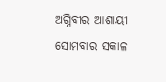ଅଗ୍ନିବୀର ଆଶାୟୀ ସୋମବାର ସକାଳ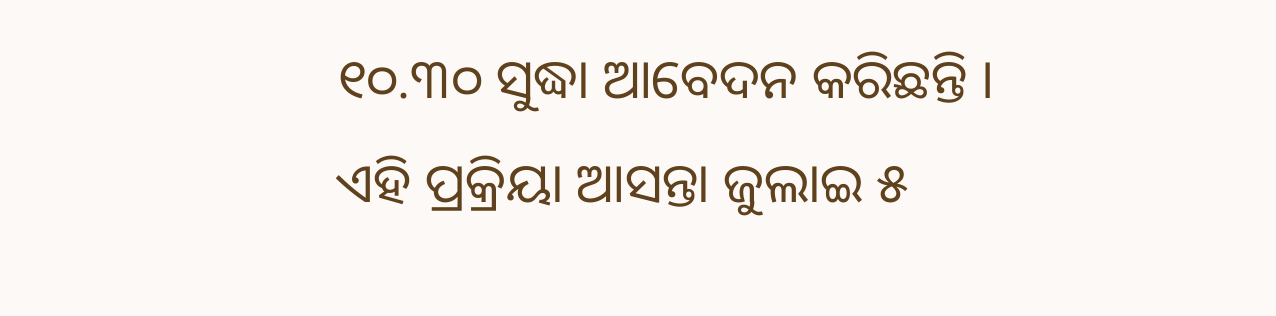୧୦.୩୦ ସୁଦ୍ଧା ଆବେଦନ କରିଛନ୍ତି । ଏହି ପ୍ରକ୍ରିୟା ଆସନ୍ତା ଜୁଲାଇ ୫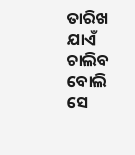ତାରିଖ ଯାଏଁ ଚାଲିବ ବୋଲି ସେ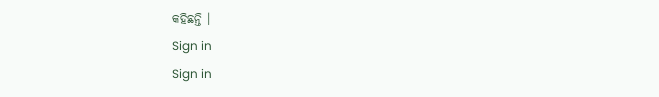କହିଛନ୍ତି ।
Sign in
Sign in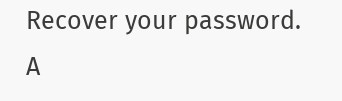Recover your password.
A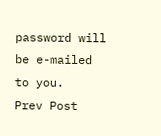password will be e-mailed to you.
Prev Post